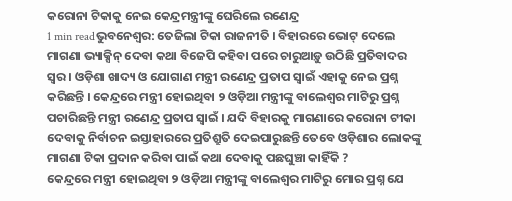କରୋନା ଟିକାକୁ ନେଇ କେନ୍ଦ୍ରମନ୍ତ୍ରୀଙ୍କୁ ଘେରିଲେ ରଣେନ୍ଦ୍ର
1 min readଭୁବନେଶ୍ୱର: ତେଜିଲା ଟିକା ରାଜନୀତି । ବିହାରରେ ଭୋଟ୍ ଦେଲେ ମାଗଣା ଭ୍ୟାକ୍ସିନ୍ ଦେବା କଥା ବିଜେପି କହିବା ପରେ ଚାରୁଆଡ଼ୁ ଉଠିଛି ପ୍ରତିବାଦର ସ୍ୱର । ଓଡ଼ିଶା ଖାଦ୍ୟ ଓ ଯୋଗାଣ ମନ୍ତ୍ରୀ ରଣେନ୍ଦ୍ର ପ୍ରତାପ ସ୍ୱାଇଁ ଏହାକୁ ନେଇ ପ୍ରଶ୍ନ କରିଛନ୍ତି । କେନ୍ଦ୍ରରେ ମନ୍ତ୍ରୀ ହୋଇଥିବା ୨ ଓଡ଼ିଆ ମନ୍ତ୍ରୀଙ୍କୁ ବାଲେଶ୍ୱର ମାଟିରୁ ପ୍ରଶ୍ନ ପଚାରିଛନ୍ତି ମନ୍ତ୍ରୀ ରଣେନ୍ଦ୍ର ପ୍ରତାପ ସ୍ୱାଇଁ । ଯଦି ବିହାରକୁ ମାଗଣାରେ କରୋନା ଟୀକା ଦେବାକୁ ନିର୍ବାଚନ ଇସ୍ତାହାରରେ ପ୍ରତିଶ୍ରୁତି ଦେଇପାରୁଛନ୍ତି ତେବେ ଓଡ଼ିଶାର ଲୋକଙ୍କୁ ମାଗଣା ଟିକା ପ୍ରଦାନ କରିବା ପାଇଁ କଥା ଦେବାକୁ ପଛଘୁଞ୍ଚା କାହିଁକି ?
କେନ୍ଦ୍ରରେ ମନ୍ତ୍ରୀ ହୋଇଥିବା ୨ ଓଡ଼ିଆ ମନ୍ତ୍ରୀଙ୍କୁ ବାଲେଶ୍ୱର ମାଟିରୁ ମୋର ପ୍ରଶ୍ନ ଯେ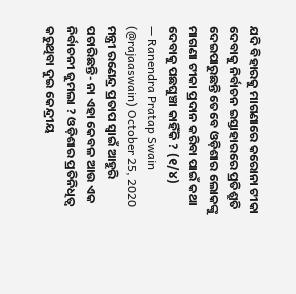ଯଦି ବିହାରକୁ ମାଗଣାରେ କରୋନା ଟୀକା ଦେବାକୁ ନିର୍ବାଚନ ଇସ୍ତାହାରରେ ପ୍ରତିଶ୍ରୁତି ଦେଇପାରୁଛନ୍ତି ତେବେ ଓଡ଼ିଶାର ଲୋକଙ୍କୁ ମାଗଣା ଟୀକା ପ୍ରଦାନ କରିବା ପାଇଁ କଥା ଦେବାକୁ ପଛଘୁଞ୍ଚା କାହିଁକି ? (୧/୪)
— Ranendra Pratap Swain (@rajaaswain) October 25, 2020
ମନ୍ତ୍ରୀ ରଣେନ୍ଦ୍ର ପ୍ରତାପ ସ୍ୱାଇଁ ଆହୁରି ପଚାରିଛନ୍ତି- ନା ଏହା କେବଳ ଆଉ ଏକ ନିର୍ବାଚନୀ ଜୁମଲା ? ଓଡ଼ିଶାର ପ୍ରତିନିଧିତ୍ଵ କରୁଥିବା ଦୁଇ କେନ୍ଦ୍ରୀୟ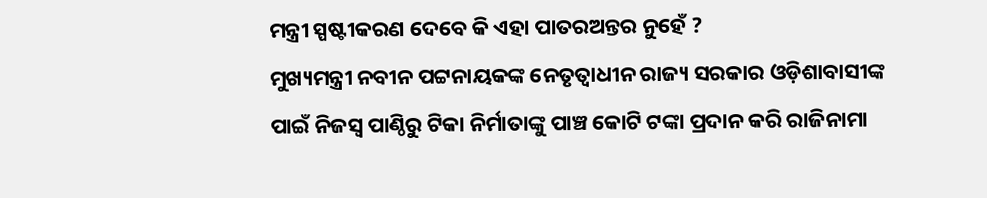ମନ୍ତ୍ରୀ ସ୍ପଷ୍ଟୀକରଣ ଦେବେ କି ଏହା ପାତରଅନ୍ତର ନୁହେଁ ?
ମୁଖ୍ୟମନ୍ତ୍ରୀ ନବୀନ ପଟ୍ଟନାୟକଙ୍କ ନେତୃତ୍ଵାଧୀନ ରାଜ୍ୟ ସରକାର ଓଡ଼ିଶାବାସୀଙ୍କ ପାଇଁ ନିଜସ୍ଵ ପାଣ୍ଠିରୁ ଟିକା ନିର୍ମାତାଙ୍କୁ ପାଞ୍ଚ କୋଟି ଟଙ୍କା ପ୍ରଦାନ କରି ରାଜିନାମା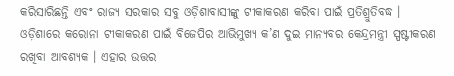କରିସାରିଛନ୍ତି ଏବଂ ରାଜ୍ୟ ସରକାର ସବୁ ଓଡ଼ିଶାବାସୀଙ୍କୁ ଟୀକାକରଣ କରିବା ପାଇଁ ପ୍ରତିଶ୍ରୁତିବଦ୍ଧ ।
ଓଡ଼ିଶାରେ କରୋନା ଟୀକାକରଣ ପାଇଁ ବିଜେପିର ଆଭିମୁଖ୍ୟ କ’ଣ ଦୁଇ ମାନ୍ୟବର କେନ୍ଦ୍ରମନ୍ତ୍ରୀ ସ୍ପଷ୍ଟୀକରଣ ରଖିବା ଆବଶ୍ୟକ । ଏହାର ଉତ୍ତର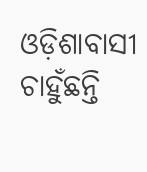ଓଡ଼ିଶାବାସୀ ଚାହୁଁଛନ୍ତି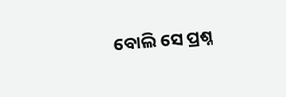ବୋଲି ସେ ପ୍ରଶ୍ନ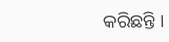କରିଛନ୍ତି ।